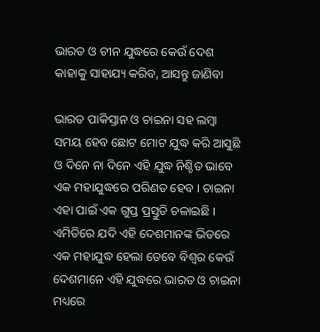ଭାରତ ଓ ଚୀନ ଯୁଦ୍ଧରେ କେଉଁ ଦେଶ କାହାକୁ ସାହାଯ୍ୟ କରିବ, ଆସନ୍ତୁ ଜାଣିବା

ଭାରତ ପାକିସ୍ତାନ ଓ ଚାଇନା ସହ ଲମ୍ବା ସମୟ ହେବ ଛୋଟ ମୋଟ ଯୁଦ୍ଧ କରି ଆସୁଛି ଓ ଦିନେ ନା ଦିନେ ଏହି ଯୁଦ୍ଧ ନିଶ୍ଚିତ ଭାବେ ଏକ ମହାଯୁଦ୍ଧରେ ପରିଣତ ହେବ । ଚାଇନା ଏହା ପାଇଁ ଏକ ଗୁପ୍ତ ପ୍ରସ୍ତୁତି ଚଳାଇଛି । ଏମିତିରେ ଯଦି ଏହି ଦେଶମାନଙ୍କ ଭିତରେ ଏକ ମହାଯୁଦ୍ଧ ହେଲା ତେବେ ବିଶ୍ୱର କେଉଁ ଦେଶମାନେ ଏହି ଯୁଦ୍ଧରେ ଭାରତ ଓ ଚାଇନା ମଧ୍ୟରେ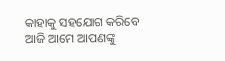କାହାକୁ ସହଯୋଗ କରିବେ ଆଜି ଆମେ ଆପଣଙ୍କୁ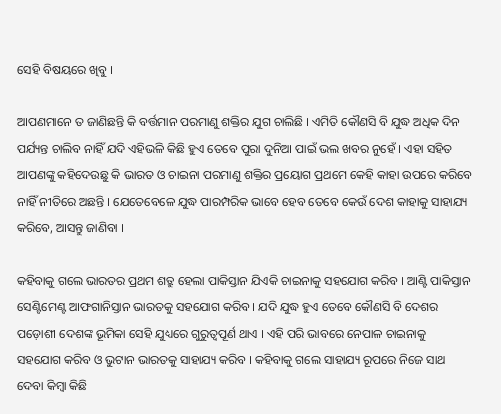ସେହି ବିଷୟରେ ଖିବୁ ।

ଆପଣମାନେ ତ ଜାଣିଛନ୍ତି କି ବର୍ତ୍ତମାନ ପରମାଣୁ ଶକ୍ତିର ଯୁଗ ଚାଲିଛି । ଏମିତି କୌଣସି ବି ଯୁଦ୍ଧ ଅଧିକ ଦିନ ପର୍ଯ୍ୟନ୍ତ ଚାଲିବ ନାହିଁ ଯଦି ଏହିଭଳି କିଛି ହୁଏ ତେବେ ପୁରା ଦୁନିଆ ପାଇଁ ଭଲ ଖବର ନୁହେଁ । ଏହା ସହିତ ଆପଣଙ୍କୁ କହିଦେଉଛୁ କି ଭାରତ ଓ ଚାଇନା ପରମାଣୁ ଶକ୍ତିର ପ୍ରୟୋଗ ପ୍ରଥମେ କେହି କାହା ଉପରେ କରିବେ ନାହିଁ ନୀତିରେ ଅଛନ୍ତି । ଯେତେବେଳେ ଯୁଦ୍ଧ ପାରମ୍ପରିକ ଭାବେ ହେବ ତେବେ କେଉଁ ଦେଶ କାହାକୁ ସାହାଯ୍ୟ କରିବେ, ଆସନ୍ତୁ ଜାଣିବା ।

କହିବାକୁ ଗଲେ ଭାରତର ପ୍ରଥମ ଶତ୍ରୁ ହେଲା ପାକିସ୍ତାନ ଯିଏକି ଚାଇନାକୁ ସହଯୋଗ କରିବ । ଆଣ୍ଟି ପାକିସ୍ତାନ ସେଣ୍ଟିମେଣ୍ଟ ଆଫଗାନିସ୍ତାନ ଭାରତକୁ ସହଯୋଗ କରିବ । ଯଦି ଯୁଦ୍ଧ ହୁଏ ତେବେ କୌଣସି ବି ଦେଶର ପଡ଼ୋଶୀ ଦେଶଙ୍କ ଭୂମିକା ସେହି ଯୁଧ୍ୟରେ ଗୁରୁତ୍ଵପୂର୍ଣ ଥାଏ । ଏହି ପରି ଭାବରେ ନେପାଳ ଚାଇନାକୁ ସହଯୋଗ କରିବ ଓ ଭୁଟାନ ଭାରତକୁ ସାହାଯ୍ୟ କରିବ । କହିବାକୁ ଗଲେ ସାହାଯ୍ୟ ରୂପରେ ନିଜେ ସାଥ ଦେବା କିମ୍ବା କିଛି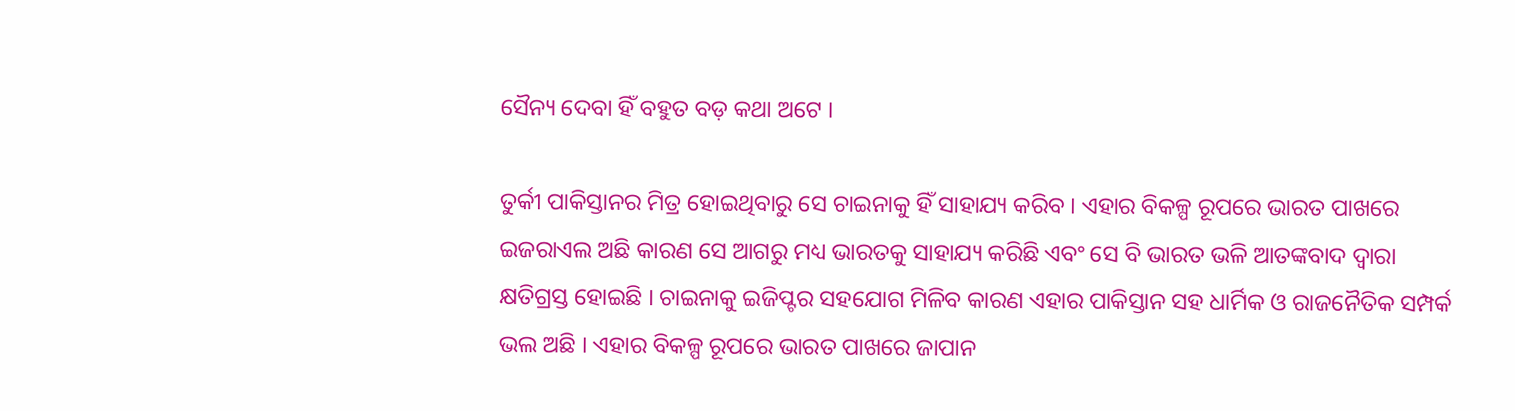ସୈନ୍ୟ ଦେବା ହିଁ ବହୁତ ବଡ଼ କଥା ଅଟେ ।

ତୁର୍କୀ ପାକିସ୍ତାନର ମିତ୍ର ହୋଇଥିବାରୁ ସେ ଚାଇନାକୁ ହିଁ ସାହାଯ୍ୟ କରିବ । ଏହାର ବିକଳ୍ପ ରୂପରେ ଭାରତ ପାଖରେ ଇଜରାଏଲ ଅଛି କାରଣ ସେ ଆଗରୁ ମଧ୍ୟ ଭାରତକୁ ସାହାଯ୍ୟ କରିଛି ଏବଂ ସେ ବି ଭାରତ ଭଳି ଆତଙ୍କବାଦ ଦ୍ୱାରା କ୍ଷତିଗ୍ରସ୍ତ ହୋଇଛି । ଚାଇନାକୁ ଇଜିପ୍ଟର ସହଯୋଗ ମିଳିବ କାରଣ ଏହାର ପାକିସ୍ତାନ ସହ ଧାର୍ମିକ ଓ ରାଜନୈତିକ ସମ୍ପର୍କ ଭଲ ଅଛି । ଏହାର ବିକଳ୍ପ ରୂପରେ ଭାରତ ପାଖରେ ଜାପାନ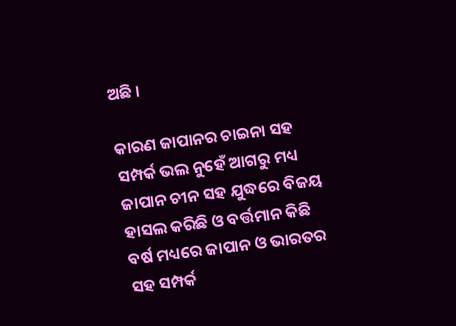ଅଛି ।

କାରଣ ଜାପାନର ଚାଇନା ସହ ସମ୍ପର୍କ ଭଲ ନୁହେଁ ଆଗରୁ ମଧ୍ୟ ଜାପାନ ଚୀନ ସହ ଯୁଦ୍ଧରେ ବିଜୟ ହାସଲ କରିଛି ଓ ବର୍ତ୍ତମାନ କିଛି ବର୍ଷ ମଧ୍ୟରେ ଜାପାନ ଓ ଭାରତର ସହ ସମ୍ପର୍କ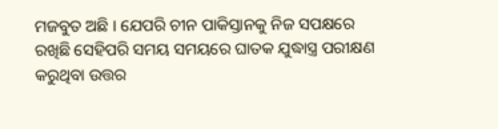ମଜବୁତ ଅଛି । ଯେପରି ଚୀନ ପାକିସ୍ତାନକୁ ନିଜ ସପକ୍ଷରେ ରଖିଛି ସେହିପରି ସମୟ ସମୟରେ ଘାତକ ଯୁଦ୍ଧାସ୍ତ୍ର ପରୀକ୍ଷଣ କରୁଥିବା ଉତ୍ତର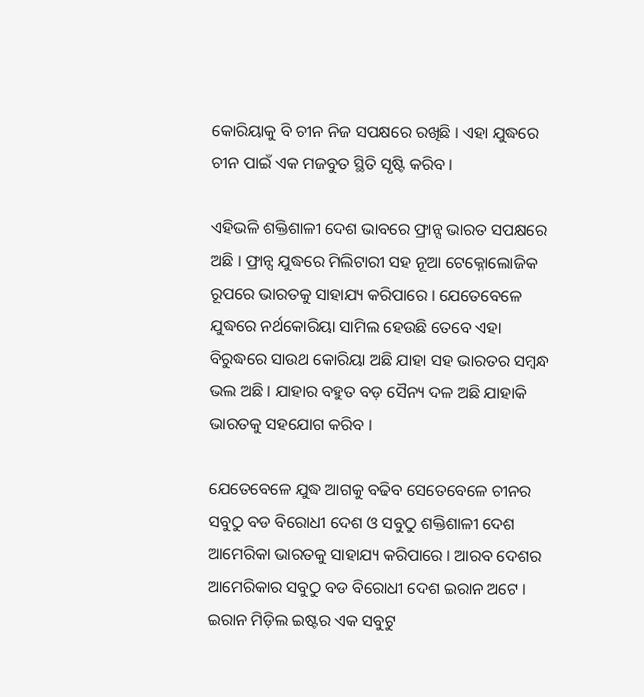କୋରିୟାକୁ ବି ଚୀନ ନିଜ ସପକ୍ଷରେ ରଖିଛି । ଏହା ଯୁଦ୍ଧରେ ଚୀନ ପାଇଁ ଏକ ମଜବୁତ ସ୍ଥିତି ସୃଷ୍ଟି କରିବ ।

ଏହିଭଳି ଶକ୍ତିଶାଳୀ ଦେଶ ଭାବରେ ଫ୍ରାନ୍ସ ଭାରତ ସପକ୍ଷରେ ଅଛି । ଫ୍ରାନ୍ସ ଯୁଦ୍ଧରେ ମିଲିଟାରୀ ସହ ନୂଆ ଟେକ୍ନୋଲୋଜିକ ରୂପରେ ଭାରତକୁ ସାହାଯ୍ୟ କରିପାରେ । ଯେତେବେଳେ ଯୁଦ୍ଧରେ ନର୍ଥକୋରିୟା ସାମିଲ ହେଉଛି ତେବେ ଏହା ବିରୁଦ୍ଧରେ ସାଉଥ କୋରିୟା ଅଛି ଯାହା ସହ ଭାରତର ସମ୍ବନ୍ଧ ଭଲ ଅଛି । ଯାହାର ବହୁତ ବଡ଼ ସୈନ୍ୟ ଦଳ ଅଛି ଯାହାକି ଭାରତକୁ ସହଯୋଗ କରିବ ।

ଯେତେବେଳେ ଯୁଦ୍ଧ ଆଗକୁ ବଢିବ ସେତେବେଳେ ଚୀନର ସବୁଠୁ ବଡ ବିରୋଧୀ ଦେଶ ଓ ସବୁଠୁ ଶକ୍ତିଶାଳୀ ଦେଶ ଆମେରିକା ଭାରତକୁ ସାହାଯ୍ୟ କରିପାରେ । ଆରବ ଦେଶର ଆମେରିକାର ସବୁଠୁ ବଡ ବିରୋଧୀ ଦେଶ ଇରାନ ଅଟେ । ଇରାନ ମିଡ଼ିଲ ଇଷ୍ଟର ଏକ ସବୁଟୁ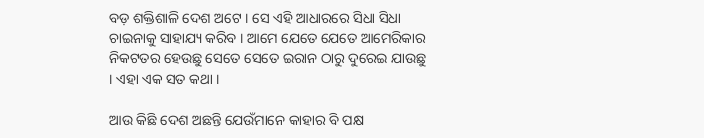ବଡ଼ ଶକ୍ତିଶାଳି ଦେଶ ଅଟେ । ସେ ଏହି ଆଧାରରେ ସିଧା ସିଧା ଚାଇନାକୁ ସାହାଯ୍ୟ କରିବ । ଆମେ ଯେତେ ଯେତେ ଆମେରିକାର ନିକଟତର ହେଉଛୁ ସେତେ ସେତେ ଇରାନ ଠାରୁ ଦୁରେଇ ଯାଉଛୁ । ଏହା ଏକ ସତ କଥା ।

ଆଉ କିଛି ଦେଶ ଅଛନ୍ତି ଯେଉଁମାନେ କାହାର ବି ପକ୍ଷ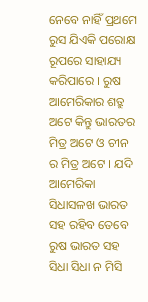ନେବେ ନାହିଁ ପ୍ରଥମେ ରୁସ ଯିଏକି ପରୋକ୍ଷ ରୂପରେ ସାହାଯ୍ୟ କରିପାରେ । ରୁଷ ଆମେରିକାର ଶତ୍ରୁ ଅଟେ କିନ୍ତୁ ଭାରତର ମିତ୍ର ଅଟେ ଓ ଚୀନ ର ମିତ୍ର ଅଟେ । ଯଦି ଆମେରିକା ସିଧାସଳଖ ଭାରତ ସହ ରହିବ ତେବେ ରୁଷ ଭାରତ ସହ ସିଧା ସିଧା ନ ମିସି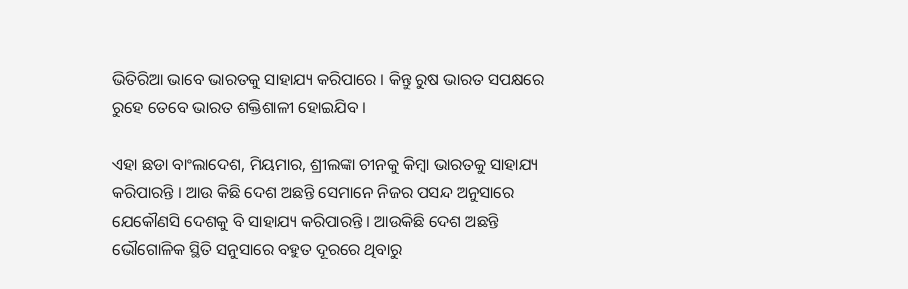ଭିତିରିଆ ଭାବେ ଭାରତକୁ ସାହାଯ୍ୟ କରିପାରେ । କିନ୍ତୁ ରୁଷ ଭାରତ ସପକ୍ଷରେ ରୁହେ ତେବେ ଭାରତ ଶକ୍ତିଶାଳୀ ହୋଇଯିବ ।

ଏହା ଛଡା ବାଂଲାଦେଶ, ମିୟମାର, ଶ୍ରୀଲଙ୍କା ଚୀନକୁ କିମ୍ବା ଭାରତକୁ ସାହାଯ୍ୟ କରିପାରନ୍ତି । ଆଉ କିଛି ଦେଶ ଅଛନ୍ତି ସେମାନେ ନିଜର ପସନ୍ଦ ଅନୁସାରେ ଯେକୌଣସି ଦେଶକୁ ବି ସାହାଯ୍ୟ କରିପାରନ୍ତି । ଆଉକିଛି ଦେଶ ଅଛନ୍ତି ଭୌଗୋଳିକ ସ୍ଥିତି ସନୁସାରେ ବହୁତ ଦୂରରେ ଥିବାରୁ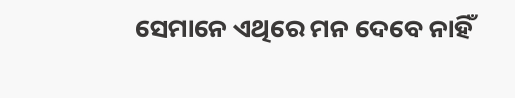ସେମାନେ ଏଥିରେ ମନ ଦେବେ ନାହିଁ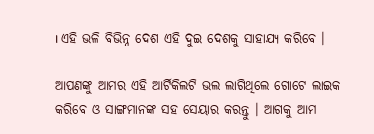। ଏହି ଭଳି ବିଭିନ୍ନ ଦେଶ ଏହି ଦୁଇ ଦେଶକୁ ସାହାଯ୍ୟ କରିବେ ।

ଆପଣଙ୍କୁ ଆମର ଏହି ଆର୍ଟିକିଲଟି ଭଲ ଲାଗିଥିଲେ ଗୋଟେ ଲାଇକ କରିବେ ଓ ସାଙ୍ଗମାନଙ୍କ ସହ ସେୟାର କରନ୍ତୁ । ଆଗକୁ ଆମ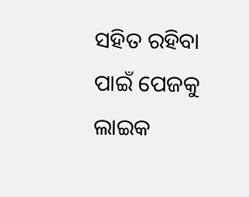ସହିତ ରହିବା ପାଇଁ ପେଜକୁ ଲାଇକ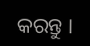କରନ୍ତୁ ।